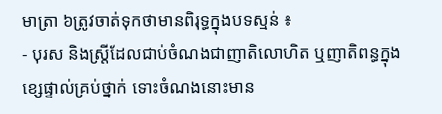មាត្រា ៦ត្រូវចាត់ទុកថាមានពិរុទ្ធក្នុងបទស្មន់ ៖
- បុរស និងស្រ្តីដែលជាប់ចំណងជាញាតិលោហិត ឬញាតិពន្ធក្នុងខ្សេផ្ទាល់គ្រប់ថ្នាក់ ទោះចំណងនោះមាន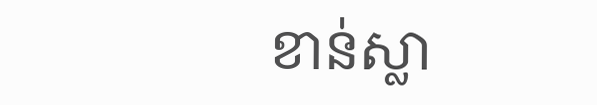ខាន់ស្លា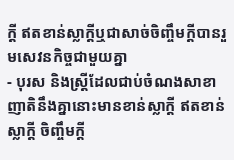ក្តី ឥតខាន់ស្លាក្តីឬជាសាច់ចិញ្ចឹមក្តីបានរួមសេវនកិច្ចជាមួយគ្នា
- បុរស និងស្រ្តីដែលជាប់ចំណងសាខាញាតិនឹងគ្នានោះមានខាន់ស្លាក្តី ឥតខាន់ស្លាក្តី ចិញ្ចឹមក្តី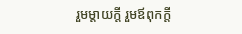រួមម្តាយក្តី រួមឪពុកក្តី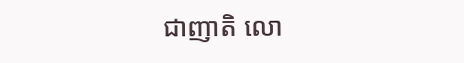ជាញាតិ លោ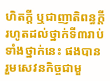ហិតក្តី ឬជាញាតិពន្ធក្តីរហូតដល់ថ្នាក់ទី៣រាប់ទាំងថ្នាក់នេះ ផងបានរួមសេវនកិច្ចជាមួ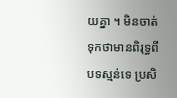យគ្នា ។ មិនចាត់ទុកថាមានពិរុទ្ធពីបទស្មន់ទេ ប្រសិ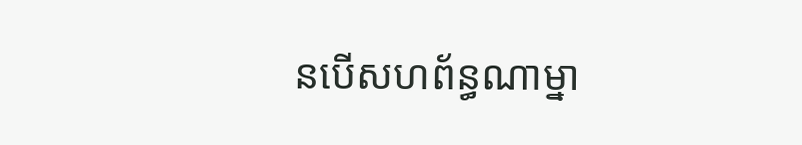នបើសហព័ន្ធណាម្នា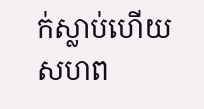ក់ស្លាប់ហើយសហព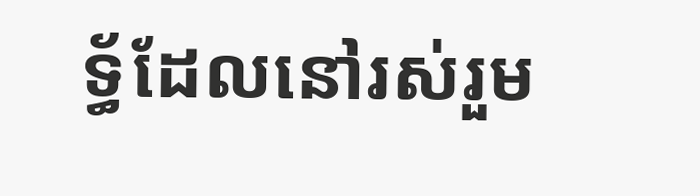ទ្ធ័ដែលនៅរស់រួម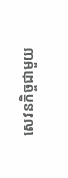សេវនកិច្ចជាមួយ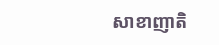សាខាញាតិ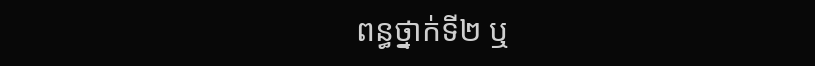ពន្ធថ្នាក់ទី២ ឬ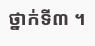ថ្នាក់ទី៣ ។